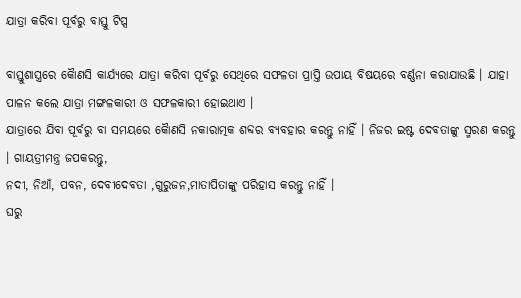ଯାତ୍ରା କରିବା ପୂର୍ବରୁ ବାସ୍ତୁ ଟିପ୍ସ

ବାସ୍ତୁଶାସ୍ତ୍ରରେ କୈାଣସି କାର୍ଯ୍ୟରେ ଯାତ୍ରା କରିବା ପୂର୍ବରୁ ସେଥିରେ ସଫଳତା ପ୍ରାପ୍ତି ଉପାୟ ବିଷୟରେ ବର୍ଣ୍ଣନା କରାଯାଉଛି । ଯାହା ପାଳନ କଲେ ଯାତ୍ରା ମଙ୍ଗଳକାରୀ ଓ ସଫଳକାରୀ ହୋଇଥାଏ ।
ଯାତ୍ରାରେ ଯିବା ପୂର୍ବରୁ ବା ସମୟରେ କୈାଣସି ନକାରାତ୍ମକ ଶବ୍ଦର ବ୍ୟବହାର କରନ୍ତୁ ନାହିଁ । ନିଜର ଇଷ୍ଟ ଦେବତାଙ୍କୁ ସ୍ମରଣ କରନ୍ତୁ । ଗାୟତ୍ରୀମନ୍ତ୍ର ଜପକରନ୍ତୁ,
ନଦୀ, ନିଆଁ, ପବନ, ଦେବୀଦେବତା ,ଗୁରୁଜନ,ମାତାପିତାଙ୍କୁ ପରିହାସ କରନ୍ତୁ ନାହିଁ ।
ଘରୁ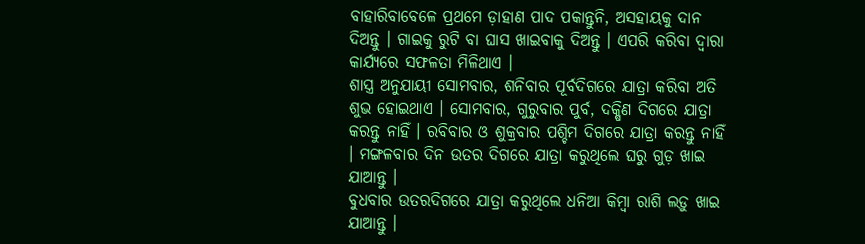ବାହାରିବାବେଳେ ପ୍ରଥମେ ଡ଼ାହାଣ ପାଦ ପକାନ୍ତୁନି, ଅସହାୟକୁ ଦାନ ଦିଅନ୍ତୁ । ଗାଇକୁ ରୁଟି ବା ଘାସ ଖାଇବାକୁ ଦିଅନ୍ତୁ । ଏପରି କରିବା ଦ୍ୱାରା କାର୍ଯ୍ୟରେ ସଫଳତା ମିଳିଥାଏ ।
ଶାସ୍ତ୍ର ଅନୁଯାୟୀ ସୋମବାର, ଶନିବାର ପୂର୍ବଦିଗରେ ଯାତ୍ରା କରିବା ଅତି ଶୁଭ ହୋଇଥାଏ । ସୋମବାର, ଗୁରୁବାର ପୁର୍ବ, ଦକ୍ଷିଣ ଦିଗରେ ଯାତ୍ରା କରନ୍ତୁ ନାହିଁ । ରବିବାର ଓ ଶୁକ୍ରବାର ପଶ୍ଚିମ ଦିଗରେ ଯାତ୍ରା କରନ୍ତୁ ନାହିଁ । ମଙ୍ଗଳବାର ଦିନ ଉତର ଦିଗରେ ଯାତ୍ରା କରୁଥିଲେ ଘରୁ ଗୁଡ଼ ଖାଇ ଯାଆନ୍ତୁ ।
ବୁଧବାର ଉତରଦିଗରେ ଯାତ୍ରା କରୁଥିଲେ ଧନିଆ କିମ୍ବା ରାଶି ଲଡ଼ୁ ଖାଇ ଯାଆନ୍ତୁ ।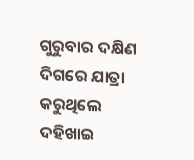ଗୁରୁବାର ଦକ୍ଷିଣ ଦିଗରେ ଯାତ୍ରା କରୁଥିଲେ ଦହିଖାଇ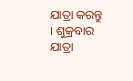ଯାତ୍ରା କରନ୍ତୁ । ଶୁକ୍ରବାର ଯାତ୍ରା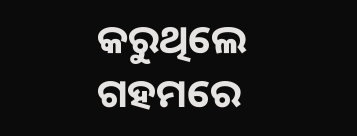କରୁଥିଲେ ଗହମରେ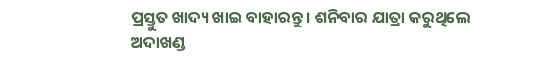ପ୍ରସ୍ତୁତ ଖାଦ୍ୟ ଖାଇ ବାହାରନ୍ତୁ । ଶନିବାର ଯାତ୍ରା କରୁଥିଲେ ଅଦାଖଣ୍ଡ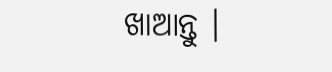ଖାଆନ୍ତୁ ।